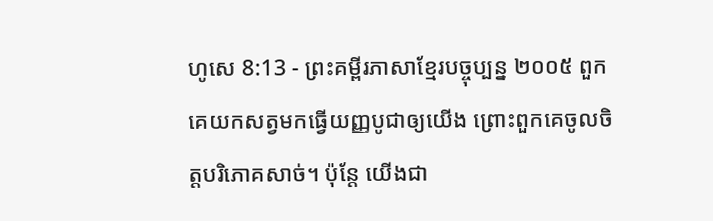ហូសេ 8:13 - ព្រះគម្ពីរភាសាខ្មែរបច្ចុប្បន្ន ២០០៥ ពួកគេយកសត្វមកធ្វើយញ្ញបូជាឲ្យយើង ព្រោះពួកគេចូលចិត្តបរិភោគសាច់។ ប៉ុន្តែ យើងជា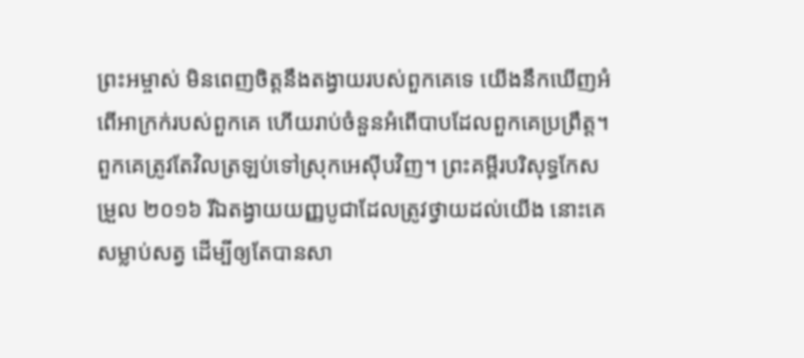ព្រះអម្ចាស់ មិនពេញចិត្តនឹងតង្វាយរបស់ពួកគេទេ យើងនឹកឃើញអំពើអាក្រក់របស់ពួកគេ ហើយរាប់ចំនួនអំពើបាបដែលពួកគេប្រព្រឹត្ត។ ពួកគេត្រូវតែវិលត្រឡប់ទៅស្រុកអេស៊ីបវិញ។ ព្រះគម្ពីរបរិសុទ្ធកែសម្រួល ២០១៦ រីឯតង្វាយយញ្ញបូជាដែលត្រូវថ្វាយដល់យើង នោះគេសម្លាប់សត្វ ដើម្បីឲ្យតែបានសា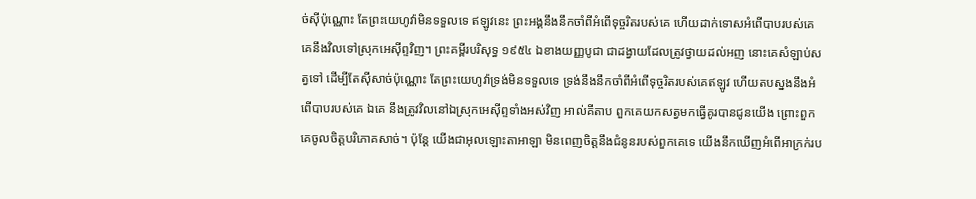ច់ស៊ីប៉ុណ្ណោះ តែព្រះយេហូវ៉ាមិនទទួលទេ ឥឡូវនេះ ព្រះអង្គនឹងនឹកចាំពីអំពើទុច្ចរិតរបស់គេ ហើយដាក់ទោសអំពើបាបរបស់គេ គេនឹងវិលទៅស្រុកអេស៊ីព្ទវិញ។ ព្រះគម្ពីរបរិសុទ្ធ ១៩៥៤ ឯខាងយញ្ញបូជា ជាដង្វាយដែលត្រូវថ្វាយដល់អញ នោះគេសំឡាប់សត្វទៅ ដើម្បីតែស៊ីសាច់ប៉ុណ្ណោះ តែព្រះយេហូវ៉ាទ្រង់មិនទទួលទេ ទ្រង់នឹងនឹកចាំពីអំពើទុច្ចរិតរបស់គេឥឡូវ ហើយតបស្នងនឹងអំពើបាបរបស់គេ ឯគេ នឹងត្រូវវិលនៅឯស្រុកអេស៊ីព្ទទាំងអស់វិញ អាល់គីតាប ពួកគេយកសត្វមកធ្វើគូរបានជូនយើង ព្រោះពួកគេចូលចិត្តបរិភោគសាច់។ ប៉ុន្តែ យើងជាអុលឡោះតាអាឡា មិនពេញចិត្តនឹងជំនូនរបស់ពួកគេទេ យើងនឹកឃើញអំពើអាក្រក់រប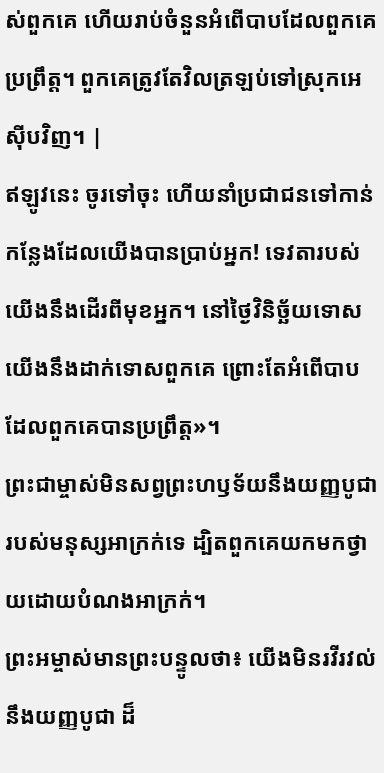ស់ពួកគេ ហើយរាប់ចំនួនអំពើបាបដែលពួកគេប្រព្រឹត្ត។ ពួកគេត្រូវតែវិលត្រឡប់ទៅស្រុកអេស៊ីបវិញ។ |
ឥឡូវនេះ ចូរទៅចុះ ហើយនាំប្រជាជនទៅកាន់កន្លែងដែលយើងបានប្រាប់អ្នក! ទេវតារបស់យើងនឹងដើរពីមុខអ្នក។ នៅថ្ងៃវិនិច្ឆ័យទោស យើងនឹងដាក់ទោសពួកគេ ព្រោះតែអំពើបាបដែលពួកគេបានប្រព្រឹត្ត»។
ព្រះជាម្ចាស់មិនសព្វព្រះហឫទ័យនឹងយញ្ញបូជារបស់មនុស្សអាក្រក់ទេ ដ្បិតពួកគេយកមកថ្វាយដោយបំណងអាក្រក់។
ព្រះអម្ចាស់មានព្រះបន្ទូលថា៖ យើងមិនរវីរវល់នឹងយញ្ញបូជា ដ៏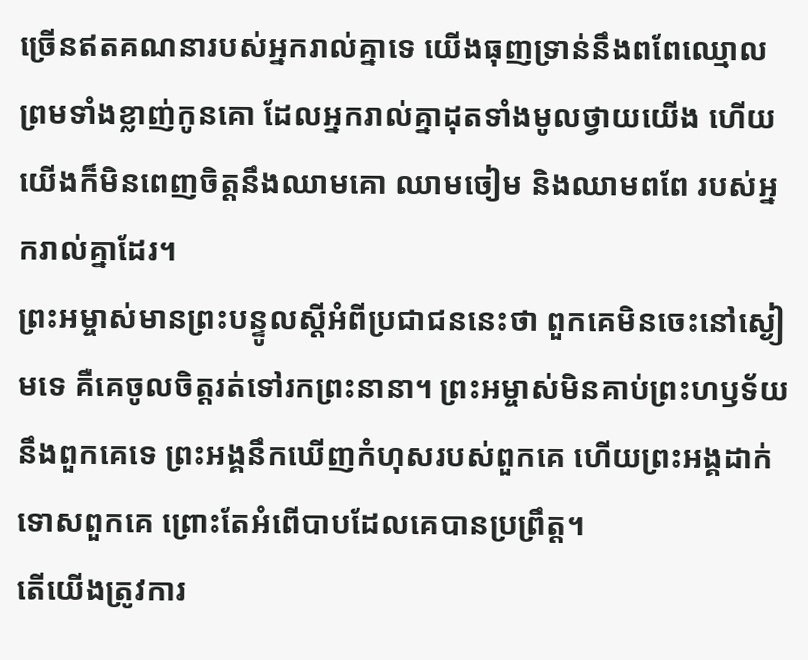ច្រើនឥតគណនារបស់អ្នករាល់គ្នាទេ យើងធុញទ្រាន់នឹងពពែឈ្មោល ព្រមទាំងខ្លាញ់កូនគោ ដែលអ្នករាល់គ្នាដុតទាំងមូលថ្វាយយើង ហើយយើងក៏មិនពេញចិត្តនឹងឈាមគោ ឈាមចៀម និងឈាមពពែ របស់អ្នករាល់គ្នាដែរ។
ព្រះអម្ចាស់មានព្រះបន្ទូលស្ដីអំពីប្រជាជននេះថា ពួកគេមិនចេះនៅស្ងៀមទេ គឺគេចូលចិត្តរត់ទៅរកព្រះនានា។ ព្រះអម្ចាស់មិនគាប់ព្រះហឫទ័យនឹងពួកគេទេ ព្រះអង្គនឹកឃើញកំហុសរបស់ពួកគេ ហើយព្រះអង្គដាក់ទោសពួកគេ ព្រោះតែអំពើបាបដែលគេបានប្រព្រឹត្ត។
តើយើងត្រូវការ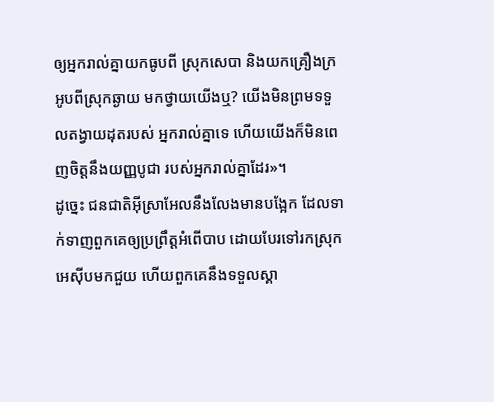ឲ្យអ្នករាល់គ្នាយកធូបពី ស្រុកសេបា និងយកគ្រឿងក្រអូបពីស្រុកឆ្ងាយ មកថ្វាយយើងឬ? យើងមិនព្រមទទួលតង្វាយដុតរបស់ អ្នករាល់គ្នាទេ ហើយយើងក៏មិនពេញចិត្តនឹងយញ្ញបូជា របស់អ្នករាល់គ្នាដែរ»។
ដូច្នេះ ជនជាតិអ៊ីស្រាអែលនឹងលែងមានបង្អែក ដែលទាក់ទាញពួកគេឲ្យប្រព្រឹត្តអំពើបាប ដោយបែរទៅរកស្រុកអេស៊ីបមកជួយ ហើយពួកគេនឹងទទួលស្គា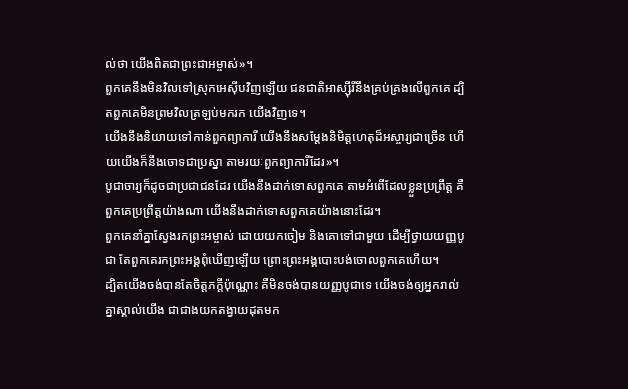ល់ថា យើងពិតជាព្រះជាអម្ចាស់»។
ពួកគេនឹងមិនវិលទៅស្រុកអេស៊ីបវិញឡើយ ជនជាតិអាស្ស៊ីរីនឹងគ្រប់គ្រងលើពួកគេ ដ្បិតពួកគេមិនព្រមវិលត្រឡប់មករក យើងវិញទេ។
យើងនឹងនិយាយទៅកាន់ពួកព្យាការី យើងនឹងសម្តែងនិមិត្តហេតុដ៏អស្ចារ្យជាច្រើន ហើយយើងក៏នឹងចោទជាប្រស្នា តាមរយៈពួកព្យាការីដែរ»។
បូជាចារ្យក៏ដូចជាប្រជាជនដែរ យើងនឹងដាក់ទោសពួកគេ តាមអំពើដែលខ្លួនប្រព្រឹត្ត គឺពួកគេប្រព្រឹត្តយ៉ាងណា យើងនឹងដាក់ទោសពួកគេយ៉ាងនោះដែរ។
ពួកគេនាំគ្នាស្វែងរកព្រះអម្ចាស់ ដោយយកចៀម និងគោទៅជាមួយ ដើម្បីថ្វាយយញ្ញបូជា តែពួកគេរកព្រះអង្គពុំឃើញឡើយ ព្រោះព្រះអង្គបោះបង់ចោលពួកគេហើយ។
ដ្បិតយើងចង់បានតែចិត្តភក្ដីប៉ុណ្ណោះ គឺមិនចង់បានយញ្ញបូជាទេ យើងចង់ឲ្យអ្នករាល់គ្នាស្គាល់យើង ជាជាងយកតង្វាយដុតមក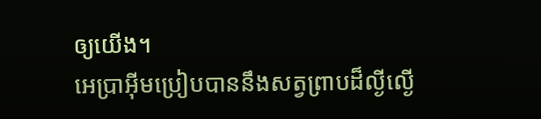ឲ្យយើង។
អេប្រាអ៊ីមប្រៀបបាននឹងសត្វព្រាបដ៏ល្ងីល្ងើ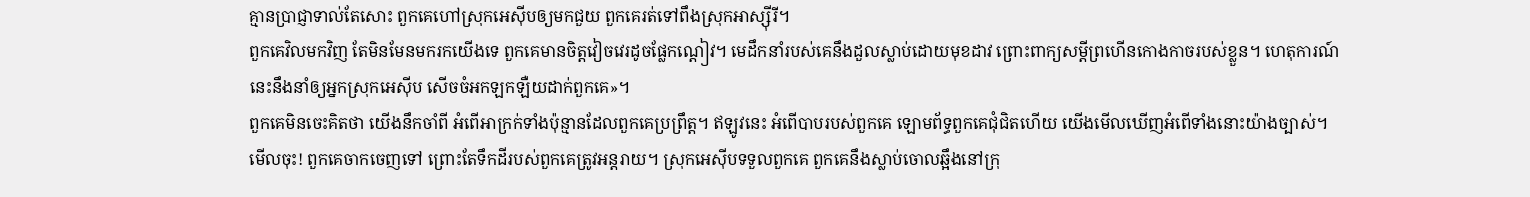គ្មានប្រាជ្ញាទាល់តែសោះ ពួកគេហៅស្រុកអេស៊ីបឲ្យមកជួយ ពួកគេរត់ទៅពឹងស្រុកអាស្ស៊ីរី។
ពួកគេវិលមកវិញ តែមិនមែនមករកយើងទេ ពួកគេមានចិត្តវៀចវេរដូចផ្លែកណ្ដៀវ។ មេដឹកនាំរបស់គេនឹងដួលស្លាប់ដោយមុខដាវ ព្រោះពាក្យសម្ដីព្រហើនកោងកាចរបស់ខ្លួន។ ហេតុការណ៍នេះនឹងនាំឲ្យអ្នកស្រុកអេស៊ីប សើចចំអកឡកឡឺយដាក់ពួកគេ»។
ពួកគេមិនចេះគិតថា យើងនឹកចាំពី អំពើអាក្រក់ទាំងប៉ុន្មានដែលពួកគេប្រព្រឹត្ត។ ឥឡូវនេះ អំពើបាបរបស់ពួកគេ ឡោមព័ទ្ធពួកគេជុំជិតហើយ យើងមើលឃើញអំពើទាំងនោះយ៉ាងច្បាស់។
មើលចុះ! ពួកគេចាកចេញទៅ ព្រោះតែទឹកដីរបស់ពួកគេត្រូវអន្តរាយ។ ស្រុកអេស៊ីបទទួលពួកគេ ពួកគេនឹងស្លាប់ចោលឆ្អឹងនៅក្រុ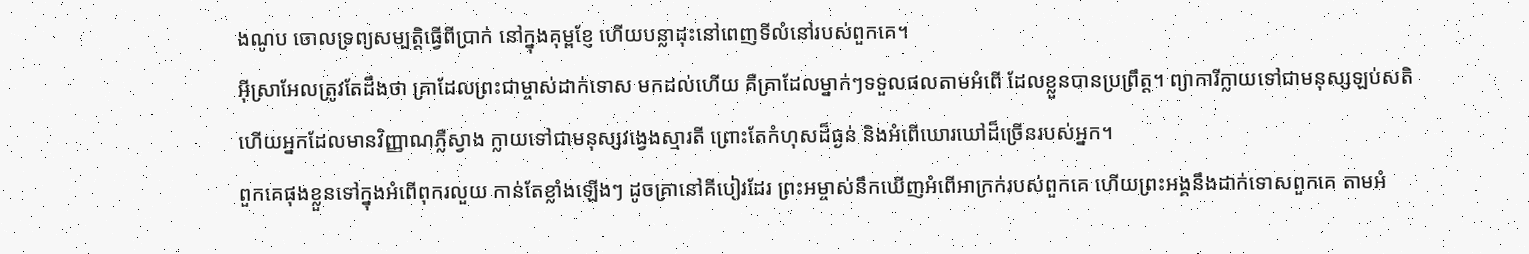ងណូប ចោលទ្រព្យសម្បត្តិធ្វើពីប្រាក់ នៅក្នុងគុម្ពខ្ញែ ហើយបន្លាដុះនៅពេញទីលំនៅរបស់ពួកគេ។
អ៊ីស្រាអែលត្រូវតែដឹងថា គ្រាដែលព្រះជាម្ចាស់ដាក់ទោស មកដល់ហើយ គឺគ្រាដែលម្នាក់ៗទទួលផលតាមអំពើ ដែលខ្លួនបានប្រព្រឹត្ត។ ព្យាការីក្លាយទៅជាមនុស្សឡប់សតិ ហើយអ្នកដែលមានវិញ្ញាណភ្លឺស្វាង ក្លាយទៅជាមនុស្សវង្វេងស្មារតី ព្រោះតែកំហុសដ៏ធ្ងន់ និងអំពើឃោរឃៅដ៏ច្រើនរបស់អ្នក។
ពួកគេផុងខ្លួនទៅក្នុងអំពើពុករលួយ កាន់តែខ្លាំងឡើងៗ ដូចគ្រានៅគីបៀរដែរ ព្រះអម្ចាស់នឹកឃើញអំពើអាក្រក់របស់ពួកគេ ហើយព្រះអង្គនឹងដាក់ទោសពួកគេ តាមអំ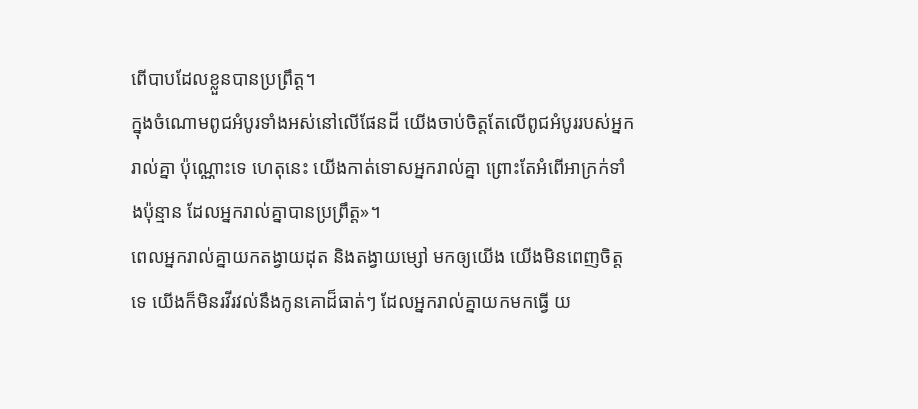ពើបាបដែលខ្លួនបានប្រព្រឹត្ត។
ក្នុងចំណោមពូជអំបូរទាំងអស់នៅលើផែនដី យើងចាប់ចិត្តតែលើពូជអំបូររបស់អ្នករាល់គ្នា ប៉ុណ្ណោះទេ ហេតុនេះ យើងកាត់ទោសអ្នករាល់គ្នា ព្រោះតែអំពើអាក្រក់ទាំងប៉ុន្មាន ដែលអ្នករាល់គ្នាបានប្រព្រឹត្ត»។
ពេលអ្នករាល់គ្នាយកតង្វាយដុត និងតង្វាយម្សៅ មកឲ្យយើង យើងមិនពេញចិត្តទេ យើងក៏មិនរវីរវល់នឹងកូនគោដ៏ធាត់ៗ ដែលអ្នករាល់គ្នាយកមកធ្វើ យ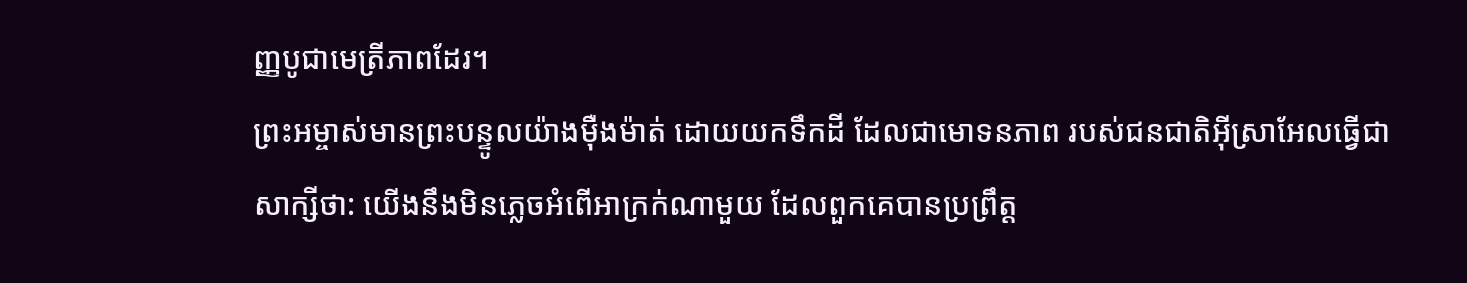ញ្ញបូជាមេត្រីភាពដែរ។
ព្រះអម្ចាស់មានព្រះបន្ទូលយ៉ាងម៉ឺងម៉ាត់ ដោយយកទឹកដី ដែលជាមោទនភាព របស់ជនជាតិអ៊ីស្រាអែលធ្វើជាសាក្សីថា: យើងនឹងមិនភ្លេចអំពើអាក្រក់ណាមួយ ដែលពួកគេបានប្រព្រឹត្ត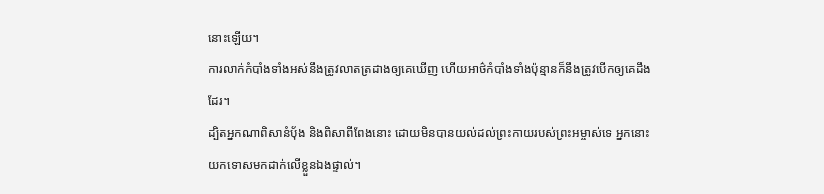នោះឡើយ។
ការលាក់កំបាំងទាំងអស់នឹងត្រូវលាតត្រដាងឲ្យគេឃើញ ហើយអាថ៌កំបាំងទាំងប៉ុន្មានក៏នឹងត្រូវបើកឲ្យគេដឹងដែរ។
ដ្បិតអ្នកណាពិសានំប៉័ង និងពិសាពីពែងនោះ ដោយមិនបានយល់ដល់ព្រះកាយរបស់ព្រះអម្ចាស់ទេ អ្នកនោះយកទោសមកដាក់លើខ្លួនឯងផ្ទាល់។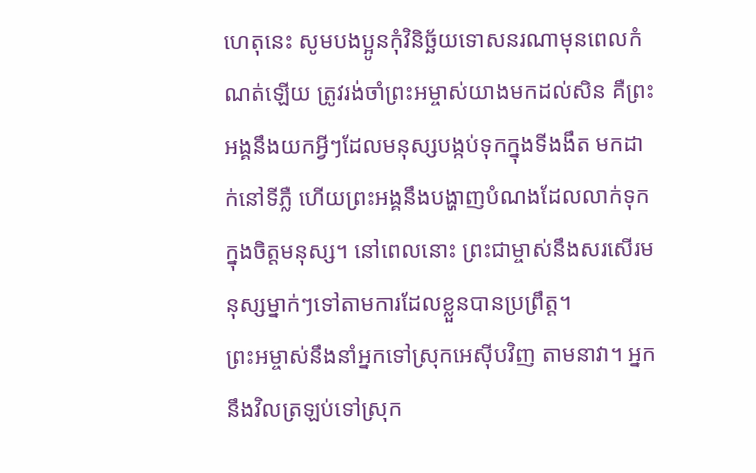ហេតុនេះ សូមបងប្អូនកុំវិនិច្ឆ័យទោសនរណាមុនពេលកំណត់ឡើយ ត្រូវរង់ចាំព្រះអម្ចាស់យាងមកដល់សិន គឺព្រះអង្គនឹងយកអ្វីៗដែលមនុស្សបង្កប់ទុកក្នុងទីងងឹត មកដាក់នៅទីភ្លឺ ហើយព្រះអង្គនឹងបង្ហាញបំណងដែលលាក់ទុកក្នុងចិត្តមនុស្ស។ នៅពេលនោះ ព្រះជាម្ចាស់នឹងសរសើរមនុស្សម្នាក់ៗទៅតាមការដែលខ្លួនបានប្រព្រឹត្ត។
ព្រះអម្ចាស់នឹងនាំអ្នកទៅស្រុកអេស៊ីបវិញ តាមនាវា។ អ្នកនឹងវិលត្រឡប់ទៅស្រុក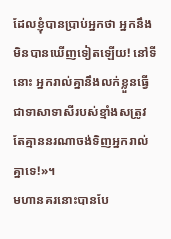ដែលខ្ញុំបានប្រាប់អ្នកថា អ្នកនឹងមិនបានឃើញទៀតឡើយ! នៅទីនោះ អ្នករាល់គ្នានឹងលក់ខ្លួនធ្វើជាទាសាទាសីរបស់ខ្មាំងសត្រូវ តែគ្មាននរណាចង់ទិញអ្នករាល់គ្នាទេ!»។
មហានគរនោះបានបែ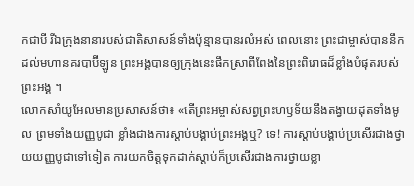កជាបី រីឯក្រុងនានារបស់ជាតិសាសន៍ទាំងប៉ុន្មានបានរលំអស់ ពេលនោះ ព្រះជាម្ចាស់បាននឹកដល់មហានគរបាប៊ីឡូន ព្រះអង្គបានឲ្យក្រុងនេះផឹកស្រាពីពែងនៃព្រះពិរោធដ៏ខ្លាំងបំផុតរបស់ព្រះអង្គ ។
លោកសាំយូអែលមានប្រសាសន៍ថា៖ «តើព្រះអម្ចាស់សព្វព្រះហឫទ័យនឹងតង្វាយដុតទាំងមូល ព្រមទាំងយញ្ញបូជា ខ្លាំងជាងការស្ដាប់បង្គាប់ព្រះអង្គឬ? ទេ! ការស្ដាប់បង្គាប់ប្រសើរជាងថ្វាយយញ្ញបូជាទៅទៀត ការយកចិត្តទុកដាក់ស្ដាប់ក៏ប្រសើរជាងការថ្វាយខ្លា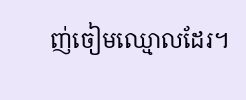ញ់ចៀមឈ្មោលដែរ។